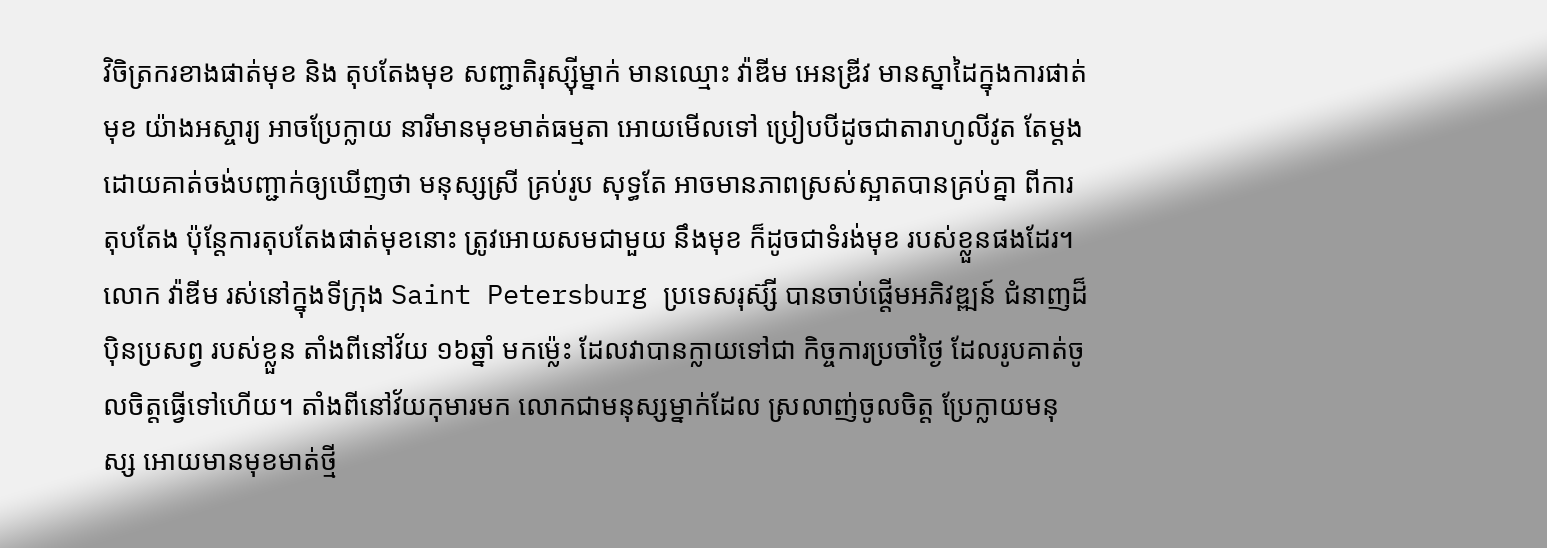វិចិត្រករខាងផាត់មុខ និង តុបតែងមុខ សញ្ជាតិរុស្ស៊ីម្នាក់ មានឈ្មោះ វ៉ាឌីម អេនឌ្រីវ មានស្នាដៃក្នុងការផាត់មុខ យ៉ាងអស្ចារ្យ អាចប្រែក្លាយ នារីមានមុខមាត់ធម្មតា អោយមើលទៅ ប្រៀបបីដូចជាតារាហូលីវូត តែម្តង ដោយគាត់ចង់បញ្ជាក់ឲ្យឃើញថា មនុស្សស្រី គ្រប់រូប សុទ្ធតែ អាចមានភាពស្រស់ស្អាតបានគ្រប់គ្នា ពីការតុបតែង ប៉ុន្តែការតុបតែងផាត់មុខនោះ ត្រូវអោយសមជាមួយ នឹងមុខ ក៏ដូចជាទំរង់មុខ របស់ខ្លួនផងដែរ។លោក វ៉ាឌីម រស់នៅក្នុងទីក្រុង Saint Petersburg ប្រទេសរុស៊្សី បានចាប់ផ្តើមអភិវឌ្ឍន៍ ជំនាញដ៏ប៉ិនប្រសព្វ របស់ខ្លួន តាំងពីនៅវ័យ ១៦ឆ្នាំ មកម្ល៉េះ ដែលវាបានក្លាយទៅជា កិច្ចការប្រចាំថ្ងៃ ដែលរូបគាត់ចូលចិត្តធ្វើទៅហើយ។ តាំងពីនៅវ័យកុមារមក លោកជាមនុស្សម្នាក់ដែល ស្រលាញ់ចូលចិត្ត ប្រែក្លាយមនុស្ស អោយមានមុខមាត់ថ្មី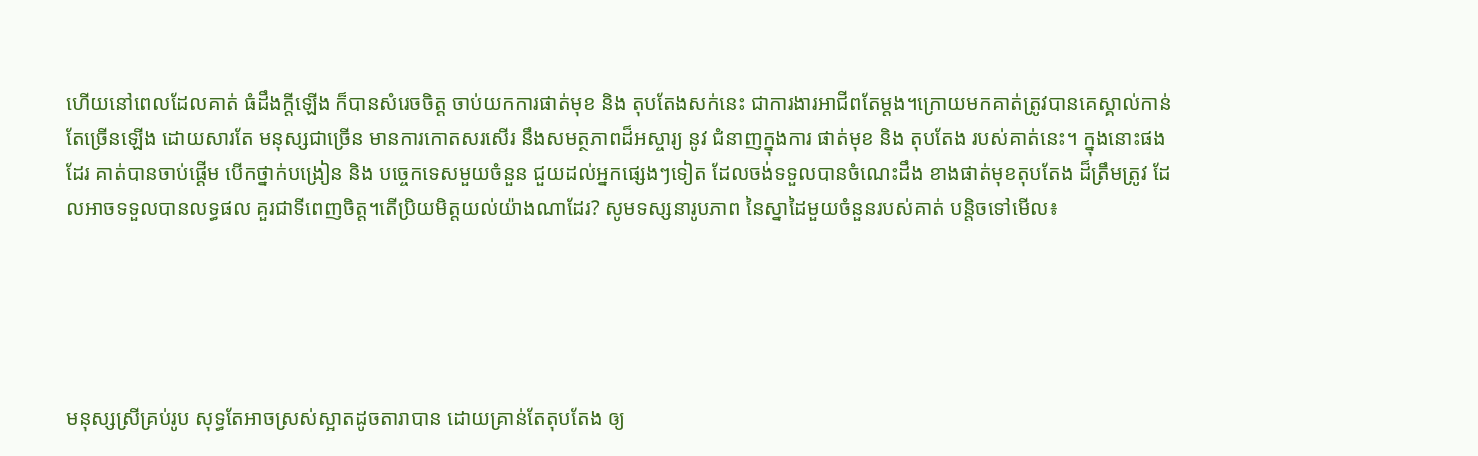ហើយនៅពេលដែលគាត់ ធំដឹងក្តីឡើង ក៏បានសំរេចចិត្ត ចាប់យកការផាត់មុខ និង តុបតែងសក់នេះ ជាការងារអាជីពតែម្តង។ក្រោយមកគាត់ត្រូវបានគេស្គាល់កាន់តែច្រើនឡើង ដោយសារតែ មនុស្សជាច្រើន មានការកោតសរសើរ នឹងសមត្ថភាពដ៏អស្ចារ្យ នូវ ជំនាញក្នុងការ ផាត់មុខ និង តុបតែង របស់គាត់នេះ។ ក្នុងនោះផងដែរ គាត់បានចាប់ផ្តើម បើកថ្នាក់បង្រៀន និង បច្ចេកទេសមួយចំនួន ជួយដល់អ្នកផ្សេងៗទៀត ដែលចង់ទទួលបានចំណេះដឹង ខាងផាត់មុខតុបតែង ដ៏ត្រឹមត្រូវ ដែលអាចទទួលបានលទ្ធផល គួរជាទីពេញចិត្ត។តើប្រិយមិត្តយល់យ៉ាងណាដែរ? សូមទស្សនារូបភាព នៃស្នាដៃមួយចំនួនរបស់គាត់ បន្តិចទៅមើល៖





មនុស្សស្រីគ្រប់រូប សុទ្ធតែអាចស្រស់ស្អាតដូចតារាបាន ដោយគ្រាន់តែតុបតែង ឲ្យ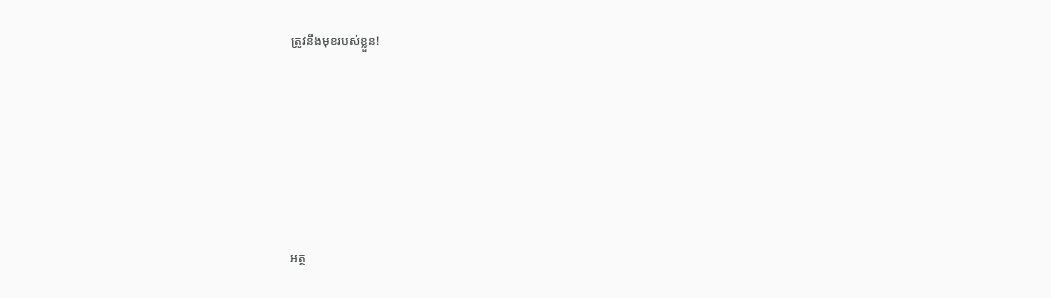ត្រូវនឹងមុខរបស់ខ្លួន!







អត្ថ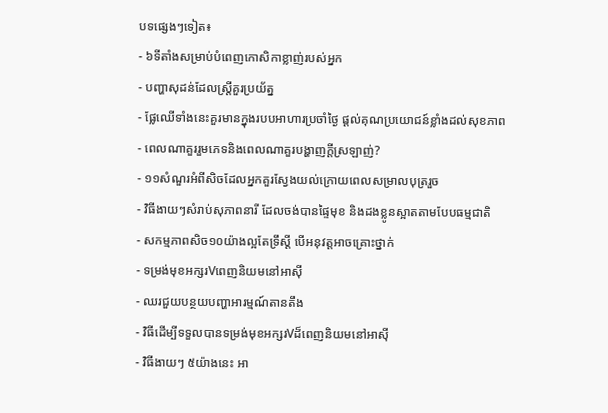បទផ្សេងៗទៀត៖
- ៦ទីតាំងសម្រាប់បំពេញកោសិកាខ្លាញ់របស់អ្នក
- បញ្ហាសុដន់ដែលស្ត្រីគួរប្រយ័ត្ន
- ផ្លែឈើទាំងនេះគួរមានក្នុងរបបអាហារប្រចាំថ្ងៃ ផ្ដល់គុណប្រយោជន៍ខ្លាំងដល់សុខភាព
- ពេលណាគួររួមភេទនិងពេលណាគួរបង្ហាញក្ដីស្រឡាញ់?
- ១១សំណួរអំពីសិចដែលអ្នកគួរស្វែងយល់ក្រោយពេលសម្រាលបុត្ររួច
- វិធីងាយៗសំរាប់សុភាពនារី ដែលចង់បានផ្ទៃមុខ និងដងខ្លូនស្អាតតាមបែបធម្មជាតិ
- សកម្មភាពសិច១០យ៉ាងល្អតែទ្រឹស្ដី បើអនុវត្តអាចគ្រោះថ្នាក់
- ទម្រង់មុខអក្សរVពេញនិយមនៅអាស៊ី
- ឈរជួយបន្ថយបញ្ហាអារម្មណ៍តានតឹង
- វិធីដើម្បីទទួលបានទម្រង់មុខអក្សរVដ៏ពេញនិយមនៅអាស៊ី
- វិធីងាយៗ ៥យ៉ាងនេះ អា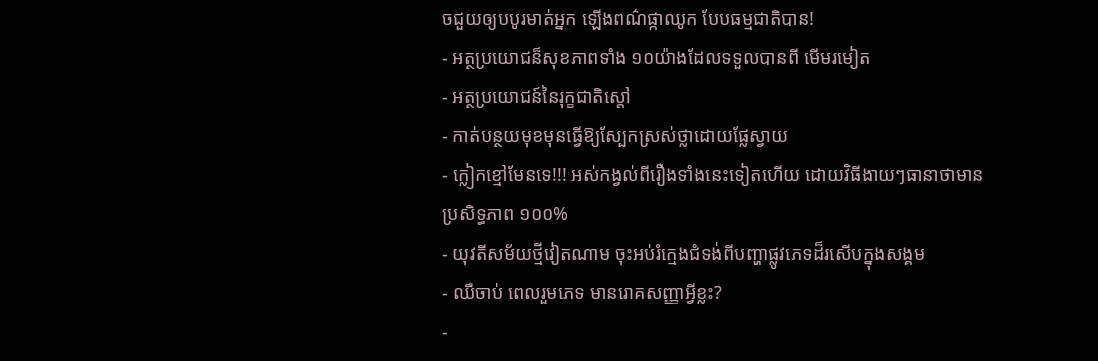ចជួយឲ្យបបូរមាត់អ្នក ឡើងពណ៌ផ្កាឈូក បែបធម្មជាតិបាន!
- អត្ថប្រយោជន៏សុខភាពទាំង ១០យ៉ាងដែលទទួលបានពី មើមរមៀត
- អត្ថប្រយោជន៍នៃរុក្ខជាតិស្តៅ
- កាត់បន្ថយមុខមុនធ្វើឱ្យស្បែកស្រស់ថ្លាដោយផ្លែស្វាយ
- ក្លៀកខ្មៅមែនទេ!!! អស់កង្វល់ពីរឿងទាំងនេះទៀតហើយ ដោយវិធីងាយៗធានាថាមានប្រសិទ្ធភាព ១០០%
- យុវតីសម័យថ្មីវៀតណាម ចុះអប់រំក្មេងជំទង់ពីបញ្ហាផ្លូវភេទដ៏រសើបក្នុងសង្គម
- ឈឺចាប់ ពេលរួមភេទ មានរោគសញ្ញាអ្វីខ្លះ?
-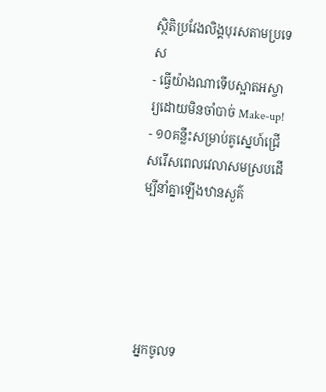ស្ថិតិប្រវែងលិង្គបុរសតាមប្រទេស
- ធ្វើយ៉ាងណាទើបស្អាតអស្ចារ្យដោយមិនចាំបាច់ Make-up!
- ១០គន្លឹះសម្រាប់គូស្នេហ៍ជ្រើសរើសពេលវេលាសមស្របដើម្បីនាំគ្នាឡើងឋានសួគ៌





អ្នកចូលទ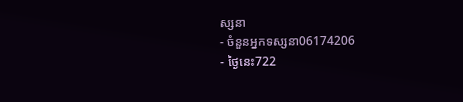ស្សនា
- ចំនួនអ្នកទស្សនា06174206
- ថ្ងៃនេះ722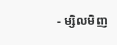- ម្សិលមិញ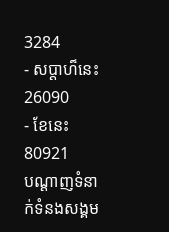3284
- សប្តាហ៏នេះ26090
- ខែនេះ80921
បណ្តាញទំនាក់ទំនងសង្គម